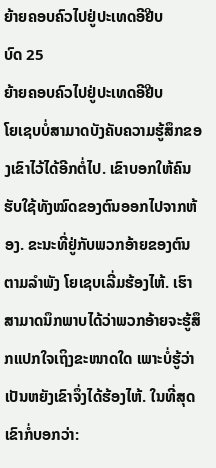ຍ້າຍຄອບຄົວໄປຢູ່ປະເທດອີຢີບ
ບົດ 25
ຍ້າຍຄອບຄົວໄປຢູ່ປະເທດອີຢີບ
ໂຍເຊບບໍ່ສາມາດບັງຄັບຄວາມຮູ້ສຶກຂອງເຂົາໄວ້ໄດ້ອີກຕໍ່ໄປ. ເຂົາບອກໃຫ້ຄົນຮັບໃຊ້ທັງໝົດຂອງຕົນອອກໄປຈາກຫ້ອງ. ຂະນະທີ່ຢູ່ກັບພວກອ້າຍຂອງຕົນຕາມລຳພັງ ໂຍເຊບເລີ່ມຮ້ອງໄຫ້. ເຮົາສາມາດນຶກພາບໄດ້ວ່າພວກອ້າຍຈະຮູ້ສຶກແປກໃຈເຖິງຂະໜາດໃດ ເພາະບໍ່ຮູ້ວ່າເປັນຫຍັງເຂົາຈຶ່ງໄດ້ຮ້ອງໄຫ້. ໃນທີ່ສຸດເຂົາກໍ່ບອກວ່າ: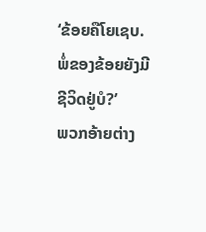‘ຂ້ອຍຄືໂຍເຊບ. ພໍ່ຂອງຂ້ອຍຍັງມີຊີວິດຢູ່ບໍ?’
ພວກອ້າຍຕ່າງ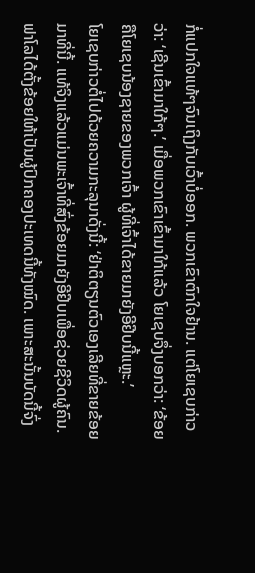ກໍ່ແປກໃຈແທ້ໆຈົນເຖິງກັບເວົ້າບໍ່ອອກ. ພວກເຂົາຕົກໃຈຢ້ານ. ແຕ່ໂຍເຊບກ່າວວ່າ: ‘ເຊີນເຂົ້າມາໃກ້ໆ.’ ເມື່ອພວກເຂົາເຂົ້າມາໃກ້ແລ້ວ ໂຍເຊບຈຶ່ງບອກວ່າ: ‘ຂ້ອຍຄືໂຍເຊບນ້ອງຊາຍຂອງພວກເຈົ້າ ຜູ້ທີ່ເຈົ້າໄດ້ຂາຍມາຍັງອີຢີບນີ້ແຫຼະ.’
ໂຍເຊບກ່າວຕໍ່ໄປດ້ວຍຄວາມກະລຸນາດັ່ງນີ້: ‘ຢ່າຕິຕຽນຕົວເອງເລີຍທີ່ຂາຍຂ້ອຍມາທີ່ນີ້. ແທ້ຈິງແລ້ວແມ່ນພະເຈົ້າທີ່ສົ່ງຂ້ອຍມາຍັງອີຢີບເພື່ອຊ່ວຍຊີວິດຜູ້ຄົນ. ຟາໂລໄດ້ຕັ້ງຂ້ອຍໃຫ້ເປັນຜູ້ປົກຄອງປະເທດນີ້ທັງໝົດ. ເພາະສະນັ້ນບັດນີ້ຈົ່ງ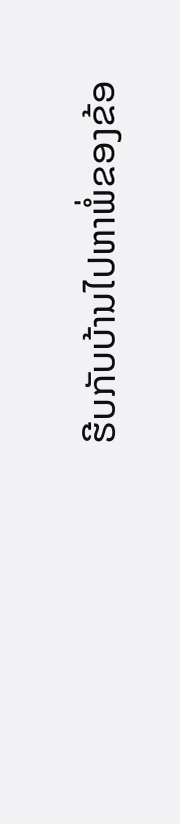ຮີບກັບບ້ານໄປຫາພໍ່ຂອງຂ້ອ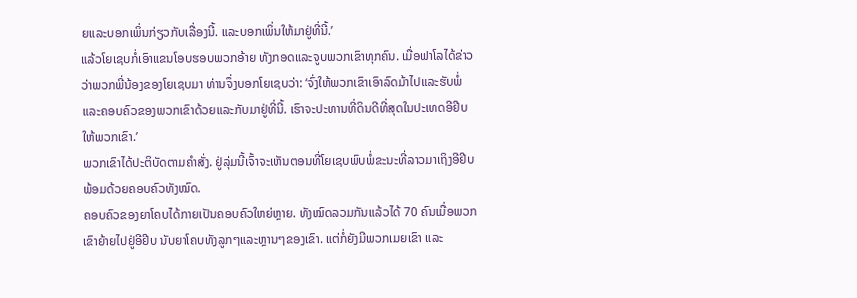ຍແລະບອກເພິ່ນກ່ຽວກັບເລື່ອງນີ້. ແລະບອກເພິ່ນໃຫ້ມາຢູ່ທີ່ນີ້.’
ແລ້ວໂຍເຊບກໍ່ເອົາແຂນໂອບຮອບພວກອ້າຍ ທັງກອດແລະຈູບພວກເຂົາທຸກຄົນ. ເມື່ອຟາໂລໄດ້ຂ່າວວ່າພວກພີ່ນ້ອງຂອງໂຍເຊບມາ ທ່ານຈຶ່ງບອກໂຍເຊບວ່າ: ‘ຈົ່ງໃຫ້ພວກເຂົາເອົາລົດມ້າໄປແລະຮັບພໍ່ແລະຄອບຄົວຂອງພວກເຂົາດ້ວຍແລະກັບມາຢູ່ທີ່ນີ້. ເຮົາຈະປະທານທີ່ດິນດີທີ່ສຸດໃນປະເທດອີຢີບໃຫ້ພວກເຂົາ.’
ພວກເຂົາໄດ້ປະຕິບັດຕາມຄຳສັ່ງ. ຢູ່ລຸ່ມນີ້ເຈົ້າຈະເຫັນຕອນທີ່ໂຍເຊບພົບພໍ່ຂະນະທີ່ລາວມາເຖິງອີຢີບພ້ອມດ້ວຍຄອບຄົວທັງໝົດ.
ຄອບຄົວຂອງຍາໂຄບໄດ້ກາຍເປັນຄອບຄົວໃຫຍ່ຫຼາຍ. ທັງໝົດລວມກັນແລ້ວໄດ້ 70 ຄົນເມື່ອພວກເຂົາຍ້າຍໄປຢູ່ອີຢີບ ນັບຍາໂຄບທັງລູກໆແລະຫຼານໆຂອງເຂົາ. ແຕ່ກໍ່ຍັງມີພວກເມຍເຂົາ ແລະ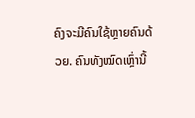ຄົງຈະມີຄົນໃຊ້ຫຼາຍຄົນດ້ວຍ. ຄົນທັງໝົດເຫຼົ່ານີ້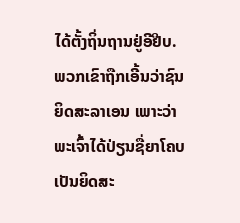ໄດ້ຕັ້ງຖິ່ນຖານຢູ່ອີຢີບ. ພວກເຂົາຖືກເອີ້ນວ່າຊົນຍິດສະລາເອນ ເພາະວ່າພະເຈົ້າໄດ້ປ່ຽນຊື່ຍາໂຄບເປັນຍິດສະ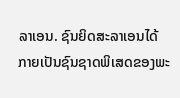ລາເອນ. ຊົນຍິດສະລາເອນໄດ້ກາຍເປັນຊົນຊາດພິເສດຂອງພະ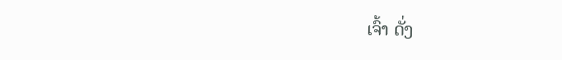ເຈົ້າ ດັ່ງ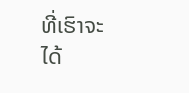ທີ່ເຮົາຈະໄດ້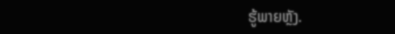ຮູ້ພາຍຫຼັງ.